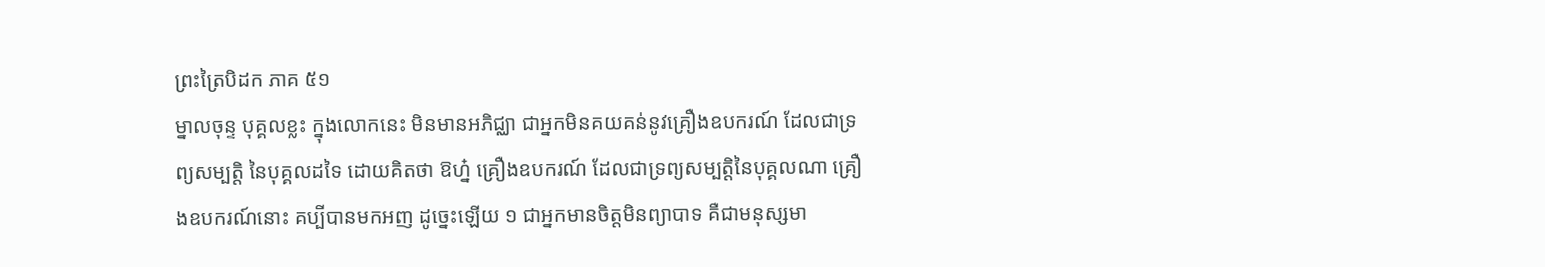ព្រះត្រៃបិដក ភាគ ៥១
ម្នាលចុន្ទ បុគ្គលខ្លះ ក្នុងលោកនេះ មិនមានអភិជ្ឈា ជាអ្នកមិនគយគន់នូវគ្រឿងឧបករណ៍ ដែលជាទ្រព្យសម្បត្តិ នៃបុគ្គលដទៃ ដោយគិតថា ឱហ្ន៎ គ្រឿងឧបករណ៍ ដែលជាទ្រព្យសម្បត្តិនៃបុគ្គលណា គ្រឿងឧបករណ៍នោះ គប្បីបានមកអញ ដូច្នេះឡើយ ១ ជាអ្នកមានចិត្តមិនព្យាបាទ គឺជាមនុស្សមា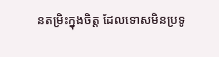នតម្រិះក្នុងចិត្ត ដែលទោសមិនប្រទូ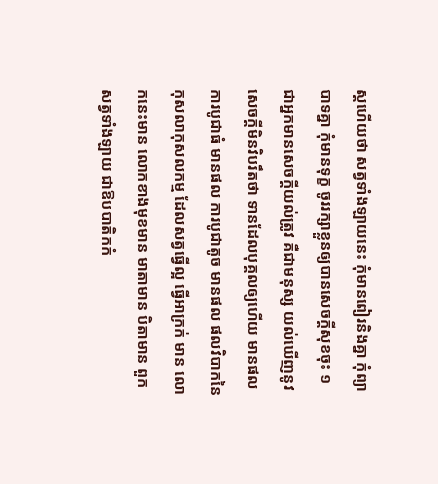ស្តហើយថា សត្វទាំងឡាយនេះ កុំមានពៀរនិងគ្នា កុំព្យាបាទគ្នា កុំមានទុក្ខ ចូររក្សាខ្លួនឲ្យបានសេចក្តីសុខចុះ ១ ជាអ្នកមានសេចក្តីយល់ត្រូវ គឺជាមនុស្ស យល់ឃើញនូវសេចក្តីមិនវិបរឹតថា ទានដែលបុគ្គលឲ្យហើយ មានផល ការបូជាធំ មានផល ការបូជាតូច មានផល ផលវិបាកនៃកុសលាកុសលកម្ម ដែលសត្វធ្វើល្អ ធ្វើអាក្រក់ មាន លោកនេះមាន លោកខាងមុខមាន មាតាមាន បិតាមាន ពួកសត្វទាំងឡាយ ជាឱបបាតិកកំ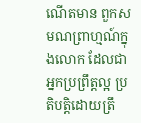ណើតមាន ពួកសមណព្រាហ្មណ៍ក្នុងលោក ដែលជាអ្នកប្រព្រឹត្តល្អ ប្រតិបត្តិដោយត្រឹ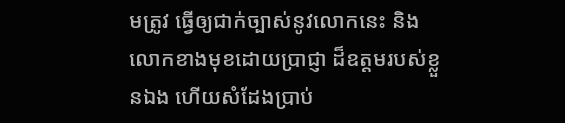មត្រូវ ធ្វើឲ្យជាក់ច្បាស់នូវលោកនេះ និងលោកខាងមុខដោយប្រាជ្ញា ដ៏ឧត្តមរបស់ខ្លួនឯង ហើយសំដែងប្រាប់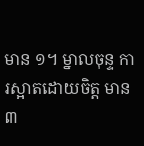មាន ១។ ម្នាលចុន្ទ ការស្អាតដោយចិត្ត មាន ៣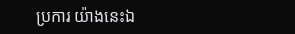ប្រការ យ៉ាងនេះឯ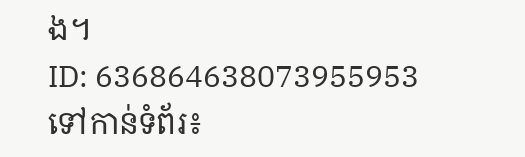ង។
ID: 636864638073955953
ទៅកាន់ទំព័រ៖